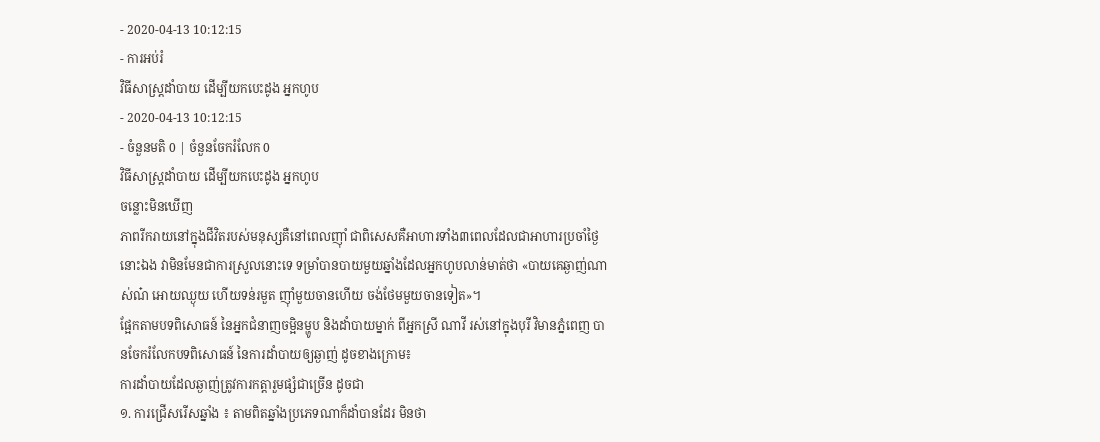- 2020-04-13 10:12:15
- ការអប់រំ
វិធីសាស្ត្រដាំបាយ ដើម្បីយកបេះដូង អ្នកហូប
- 2020-04-13 10:12:15
- ចំនួនមតិ 0 | ចំនួនចែករំលែក 0
វិធីសាស្ត្រដាំបាយ ដើម្បីយកបេះដូង អ្នកហូប
ចន្លោះមិនឃើញ
ភាពរីករាយនៅក្នុងជីវិតរបស់មនុស្សគឺនៅពេលញ៉ាំ ជាពិសេសគឺអាហារទាំង៣ពេលដែលជាអាហារប្រចាំថ្ងៃនោះឯង វាមិនមែនជាការស្រួលនោះទេ ទម្រាំបានបាយមួយឆ្នាំងដែលអ្នកហូបលាន់មាត់ថា «បាយគេឆ្ងាញ់ណាស់ណ៎ អោយឈ្ងុយ ហើយទន់រមួត ញ៉ាំមួយចានហើយ ចង់ថែមមួយចានទៀត»។
ផ្អែកតាមបទពិសោធន៍ នៃអ្នកជំនាញចម្អិនម្ហូប និងដាំបាយម្នាក់ ពីអ្នកស្រី ណាវី រស់នៅក្នុងបុរី វិមានភ្នំពេញ បានចែករំលែកបទពិសោធន៍ នៃការដាំបាយឲ្យឆ្ងាញ់ ដូចខាងក្រោម៖
ការដាំបាយដែលឆ្ងាញ់ត្រូវការកត្តារួមផ្សំជាច្រើន ដូចជា
១. ការជ្រើសរើសឆ្នាំង ៖ តាមពិតឆ្នាំងប្រភេទណាក៏ដាំបានដែរ មិនថា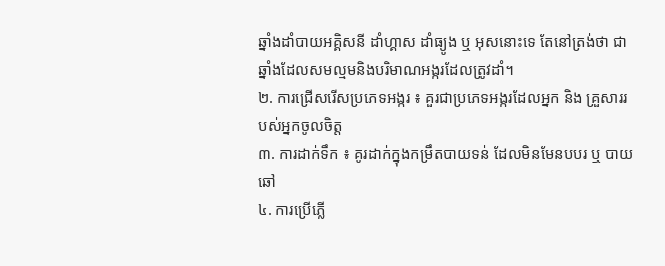ឆ្នាំងដាំបាយអគ្គិសនី ដាំហ្គាស ដាំធ្យូង ឬ អុសនោះទេ តែនៅត្រង់ថា ជាឆ្នាំងដែលសមល្មមនិងបរិមាណអង្ករដែលត្រូវដាំ។
២. ការជ្រើសរើសប្រភេទអង្ករ ៖ គួរជាប្រភេទអង្ករដែលអ្នក និង គ្រួសាររបស់អ្នកចូលចិត្ត
៣. ការដាក់ទឹក ៖ គូរដាក់ក្នុងកម្រឹតបាយទន់ ដែលមិនមែនបបរ ឬ បាយឆៅ
៤. ការប្រើភ្លើ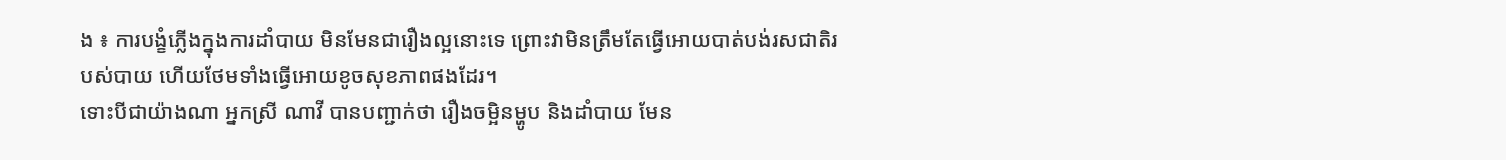ង ៖ ការបង្ខំភ្លើងក្នុងការដាំបាយ មិនមែនជារឿងល្អនោះទេ ព្រោះវាមិនត្រឹមតែធ្វើអោយបាត់បង់រសជាតិរបស់បាយ ហើយថែមទាំងធ្វើអោយខូចសុខភាពផងដែរ។
ទោះបីជាយ៉ាងណា អ្នកស្រី ណាវី បានបញ្ជាក់ថា រឿងចម្អិនម្ហូប និងដាំបាយ មែន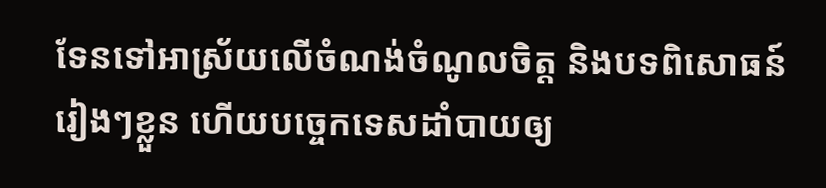ទែនទៅអាស្រ័យលើចំណង់ចំណូលចិត្ត និងបទពិសោធន៍រៀងៗខ្លួន ហើយបច្ចេកទេសដាំបាយឲ្យ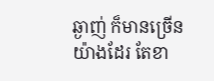ឆ្ងាញ់ ក៏មានច្រើនយ៉ាងដែរ តែខា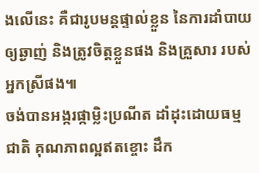ងលើនេះ គឺជារូបមន្តផ្ទាល់ខ្លួន នៃការដាំបាយឲ្យឆ្ងាញ់ និងត្រូវចិត្តខ្លួនផង និងគ្រួសារ របស់អ្នកស្រីផង៕
ចង់បានអង្ករផ្កាម្លិះប្រណីត ដាំដុះដោយធម្មជាតិ គុណភាពល្អឥតខ្ចោះ ដឹក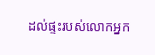ដល់ផ្ទះរបស់លោកអ្នក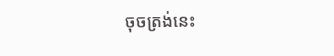ចុចត្រង់នេះ